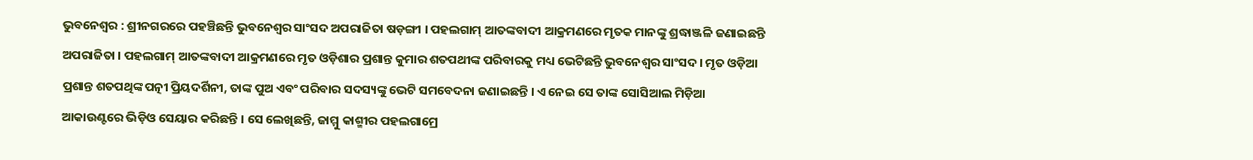ଭୁବନେଶ୍ୱର : ଶ୍ରୀନଗରରେ ପହଞ୍ଚିଛନ୍ତି ଭୁବନେଶ୍ୱର ସାଂସଦ ଅପରାଜିତା ଷଡ଼ଙ୍ଗୀ । ପହଲଗାମ୍ ଆତଙ୍କବାଦୀ ଆକ୍ରମଣରେ ମୃତକ ମାନଙ୍କୁ ଶ୍ରଦ୍ଧାଞ୍ଜଳି ଜଣାଇଛନ୍ତି ଅପରାଜିତା । ପହଲଗାମ୍ ଆତଙ୍କବାଦୀ ଆକ୍ରମଣରେ ମୃତ ଓଡ଼ିଶାର ପ୍ରଶାନ୍ତ କୁମାର ଶତପଥୀଙ୍କ ପରିବାରକୁ ମଧ୍ୟ ଭେଟିଛନ୍ତି ଭୁବନେଶ୍ୱର ସାଂସଦ । ମୃତ ଓଡ଼ିଆ ପ୍ରଶାନ୍ତ ଶତପଥିଙ୍କ ପତ୍ନୀ ପ୍ରିୟଦର୍ଶିନୀ, ତାଙ୍କ ପୁଅ ଏବଂ ପରିବାର ସଦସ୍ୟଙ୍କୁ ଭେଟି ସମବେଦନା ଜଣାଇଛନ୍ତି । ଏ ନେଇ ସେ ତାଙ୍କ ସୋସିଆଲ ମିଡ଼ିଆ ଆକାଉଣ୍ଟରେ ଭିଡ଼ିଓ ସେୟାର କରିଛନ୍ତି । ସେ ଲେଖିଛନ୍ତି, ଜାମ୍ମୁ କାଶ୍ମୀର ପହଲଗାମ୍ରେ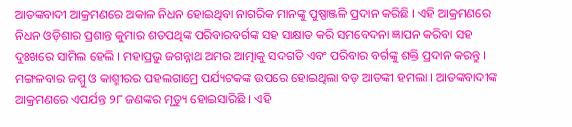ଆତଙ୍କବାଦୀ ଆକ୍ରମଣରେ ଅକାଳ ନିଧନ ହୋଇଥିବା ନାଗରିକ ମାନଙ୍କୁ ପୁଷ୍ପାଞ୍ଜଳି ପ୍ରଦାନ କରିଛି । ଏହି ଆକ୍ରମଣରେ ନିଧନ ଓଡ଼ିଶାର ପ୍ରଶାନ୍ତ କୁମାର ଶତପଥିଙ୍କ ପରିବାରବର୍ଗଙ୍କ ସହ ସାକ୍ଷାତ କରି ସମବେଦନା ଜ୍ଞାପନ କରିବା ସହ ଦୁଃଖରେ ସାମିଲ ହେଲି । ମହାପ୍ରଭୁ ଜଗନ୍ନାଥ ଅମର ଆତ୍ମାକୁ ସଦଗତି ଏବଂ ପରିବାର ବର୍ଗଙ୍କୁ ଶକ୍ତି ପ୍ରଦାନ କରନ୍ତୁ । ମଙ୍ଗଳବାର ଜମ୍ମୁ ଓ କାଶ୍ମୀରର ପହଲଗାମ୍ରେ ପର୍ଯ୍ୟଟକଙ୍କ ଉପରେ ହୋଇଥିଲା ବଡ଼ ଆତଙ୍କୀ ହମଲା । ଆତଙ୍କବାଦୀଙ୍କ ଆକ୍ରମଣରେ ଏପର୍ଯନ୍ତ ୨୮ ଜଣଙ୍କର ମୃତ୍ୟୁ ହୋଇସାରିଛି । ଏହି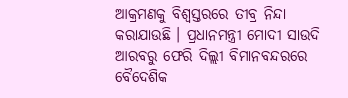ଆକ୍ରମଣକୁ ବିଶ୍ୱସ୍ତରରେ ତୀବ୍ର ନିନ୍ଦା କରାଯାଉଛି । ପ୍ରଧାନମନ୍ତ୍ରୀ ମୋଦୀ ସାଉଦି ଆରବରୁ ଫେରି ଦିଲ୍ଲୀ ବିମାନବନ୍ଦରରେ ବୈଦେଶିକ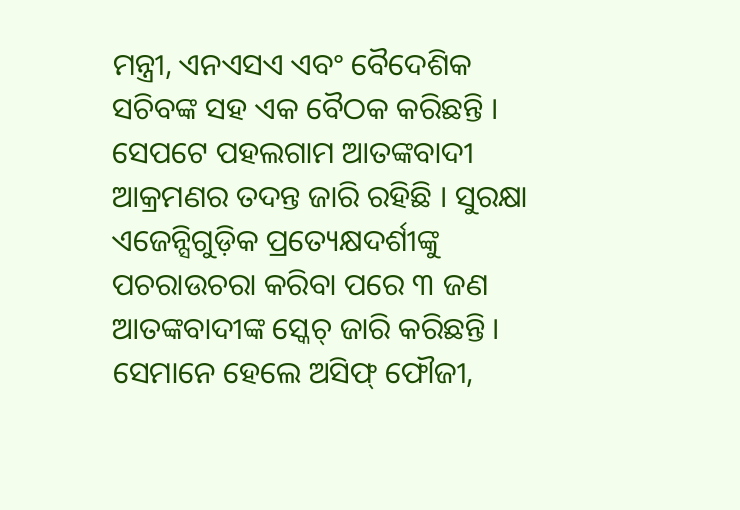ମନ୍ତ୍ରୀ, ଏନଏସଏ ଏବଂ ବୈଦେଶିକ ସଚିବଙ୍କ ସହ ଏକ ବୈଠକ କରିଛନ୍ତି । ସେପଟେ ପହଲଗାମ ଆତଙ୍କବାଦୀ ଆକ୍ରମଣର ତଦନ୍ତ ଜାରି ରହିଛି । ସୁରକ୍ଷା ଏଜେନ୍ସିଗୁଡ଼ିକ ପ୍ରତ୍ୟେକ୍ଷଦର୍ଶୀଙ୍କୁ ପଚରାଉଚରା କରିବା ପରେ ୩ ଜଣ ଆତଙ୍କବାଦୀଙ୍କ ସ୍କେଚ୍ ଜାରି କରିଛନ୍ତି । ସେମାନେ ହେଲେ ଅସିଫ୍ ଫୌଜୀ,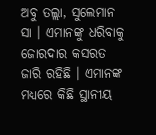ଅବୁ ତଲ୍ଲା, ସୁଲେମାନ ସା । ଏମାନଙ୍କୁ ଧରିବାକୁ ଜୋରଦାର କସରତ ଜାରି ରହିଛି । ଏମାନଙ୍କ ମଧ୍ୟରେ କିଛି ସ୍ଥାନୀୟ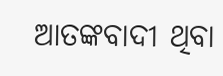ଆତଙ୍କବାଦୀ ଥିବା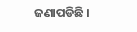ଜଣାପଡିଛି ।